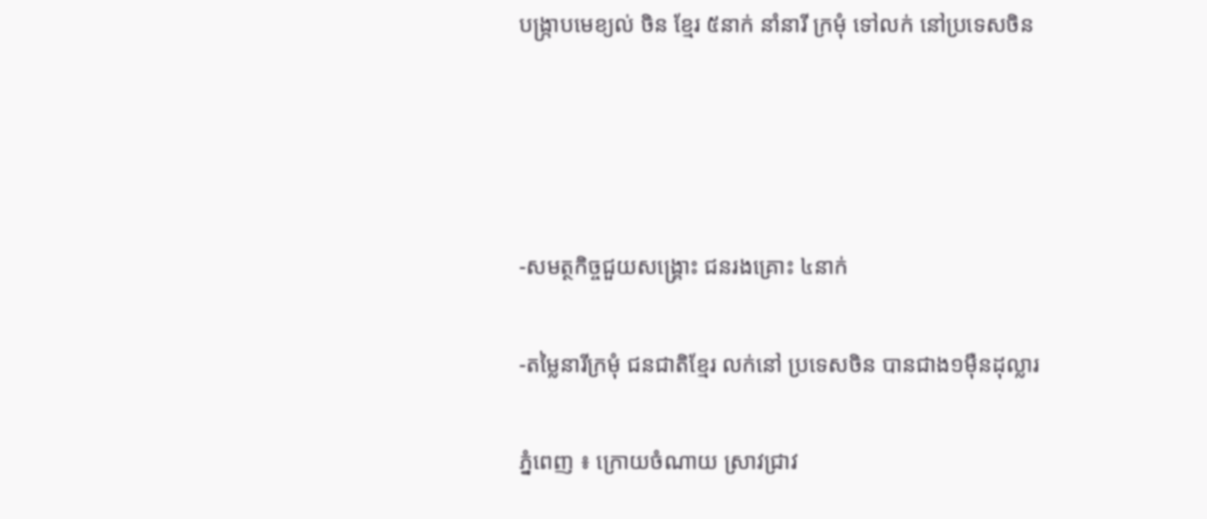បង្ក្រាបមេខ្យល់ ចិន ខ្មែរ ៥នាក់ នាំនារី ក្រមុំ ទៅលក់ នៅប្រទេសចិន




-សមត្ថកិច្ចជួយសង្គ្រោះ ជនរងគ្រោះ ៤នាក់

-តម្លៃនារីក្រមុំ ជនជាតិខ្មែរ លក់នៅ ប្រទេសចិន បានជាង១ម៉ឺនដុល្លារ

ភ្នំពេញ ៖ ក្រោយចំណាយ ស្រាវជ្រាវ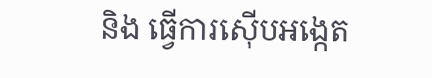និង ធ្វើការស៊ើបអង្កេត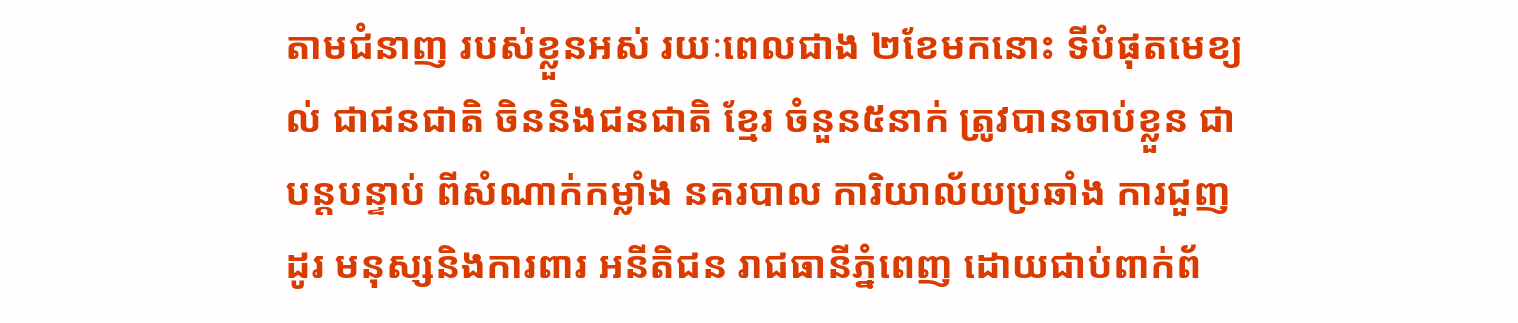តាមជំនាញ របស់ខ្លួនអស់ រយៈពេលជាង ២ខែមកនោះ ទីបំផុតមេខ្យល់ ជាជនជាតិ ចិននិងជនជាតិ ខ្មែរ ចំនួន៥នាក់ ត្រូវបានចាប់ខ្លួន ជាបន្ដបន្ទាប់ ពីសំណាក់កម្លាំង នគរបាល ការិយាល័យប្រឆាំង ការជួញដូរ មនុស្សនិងការពារ អនីតិជន រាជធានីភ្នំពេញ ដោយជាប់ពាក់ព័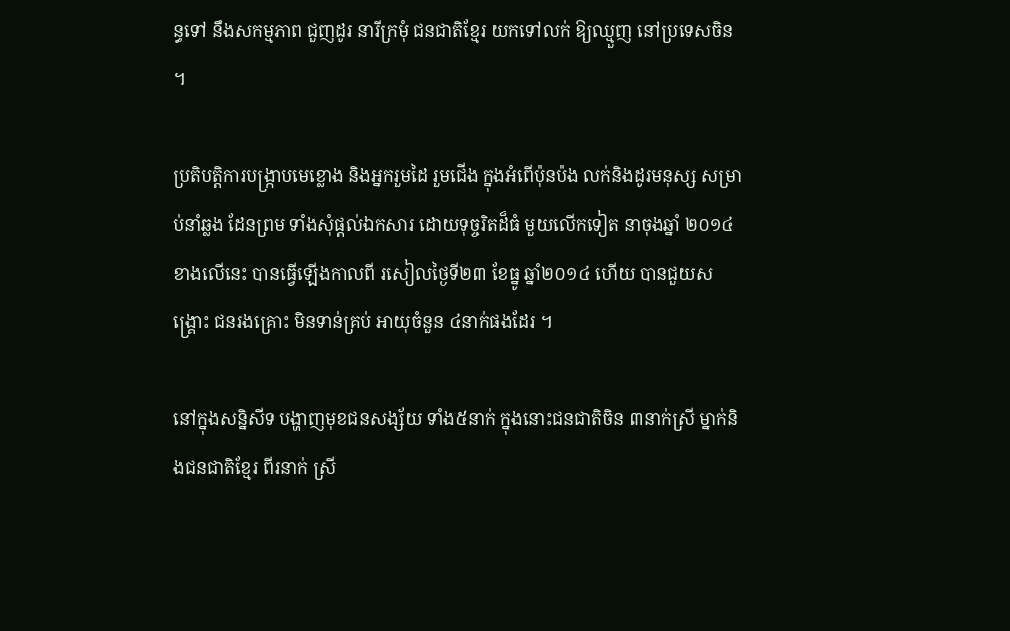ន្ធទៅ នឹងសកម្មភាព ជួញដូរ នារីក្រមុំ ជនជាតិខ្មែរ យកទៅលក់ ឱ្យឈ្មួញ នៅប្រទេសចិន ។

ប្រតិបត្ដិការបង្ក្រាបមេខ្លោង និងអ្នករួមដៃ រួមជើង ក្នុងអំពើប៉ុនប៉ង លក់និងដូរមនុស្ស សម្រាប់នាំឆ្លង ដែនព្រម ទាំងសុំផ្ដល់ឯកសារ ដោយទុច្ចរិតដ៏ធំ មួយលើកទៀត នាចុងឆ្នាំ ២០១៤ខាងលើនេះ បានធ្វើឡើងកាលពី រសៀលថ្ងៃទី២៣ ខែធ្នូ ឆ្នាំ២០១៤ ហើយ បានជួយសង្គ្រោះ ជនរងគ្រោះ មិនទាន់គ្រប់ អាយុចំនួន ៤នាក់ផងដែរ ។

នៅក្នុងសន្និសីទ បង្ហាញមុខជនសង្ស័យ ទាំង៥នាក់ ក្នុងនោះជនជាតិចិន ៣នាក់ស្រី ម្នាក់និងជនជាតិខ្មែរ ពីរនាក់ ស្រី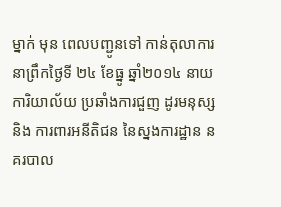ម្នាក់ មុន ពេលបញ្ជូនទៅ កាន់តុលាការ នាព្រឹកថ្ងៃទី ២៤ ខែធ្នូ ឆ្នាំ២០១៤ នាយការិយាល័យ ប្រឆាំងការជួញ ដូរមនុស្សនិង ការពារអនីតិជន នៃស្នងការដ្ឋាន នគរបាល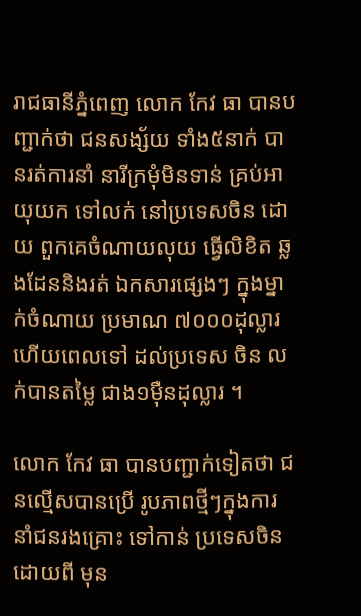រាជធានីភ្នំពេញ លោក កែវ ធា បានបញ្ជាក់ថា ជនសង្ស័យ ទាំង៥នាក់ បានរត់ការនាំ នារីក្រមុំមិនទាន់ គ្រប់អាយុយក ទៅលក់ នៅប្រទេសចិន ដោយ ពួកគេចំណាយលុយ ធ្វើលិខិត ឆ្លងដែននិងរត់ ឯកសារផ្សេងៗ ក្នុងម្នាក់ចំណាយ ប្រមាណ ៧០០០ដុល្លារ ហើយពេលទៅ ដល់ប្រទេស ចិន លក់បានតម្លៃ ជាង១ម៉ឺនដុល្លារ ។

លោក កែវ ធា បានបញ្ជាក់ទៀតថា ជនល្មើសបានប្រើ រូបភាពថ្មីៗក្នុងការ នាំជនរងគ្រោះ ទៅកាន់ ប្រទេសចិន ដោយពី មុន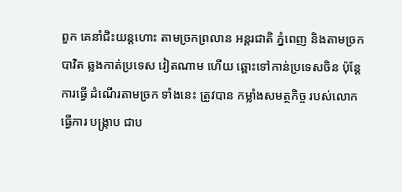ពួក គេនាំជិះយន្ដហោះ តាមច្រកព្រលាន អន្ដរជាតិ ភ្នំពេញ និងតាមច្រកបាវិត ឆ្លងកាត់ប្រទេស វៀតណាម ហើយ ឆ្ពោះទៅកាន់ប្រទេសចិន ប៉ុន្ដែការធ្វើ ដំណើរតាមច្រក ទាំងនេះ ត្រូវបាន កម្លាំងសមត្ថកិច្ច របស់លោក ធ្វើការ បង្ក្រាប ជាប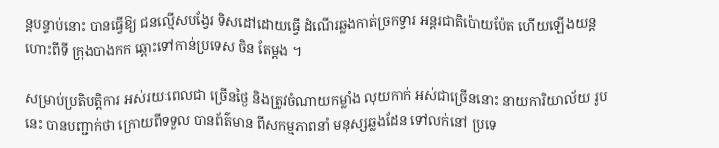ន្ដបន្ទាប់នោះ បានធ្វើឱ្យ ជនល្មើសបង្វែរ ទិសដៅដោយធ្វើ ដំណើរឆ្លងកាត់ច្រកទ្វារ អន្ដរជាតិប៉ោយប៉ែត ហើយឡើងយន្ដហោះពីទី ក្រុងបាងកក ឆ្ពោះទៅកាន់ប្រទេស ចិន តែម្ដង ។

សម្រាប់ប្រតិបត្ដិការ អស់រយៈពេលជា ច្រើនថ្ងៃ និងត្រូវចំណាយកម្លាំង លុយកាក់ អស់ជាច្រើននោះ នាយការិយាល័យ រូបនេះ បានបញ្ជាក់ថា ក្រោយពីទទួល បានព័ត៌មាន ពីសកម្មភាពនាំ មនុស្សឆ្លងដែន ទៅលក់នៅ ប្រទេ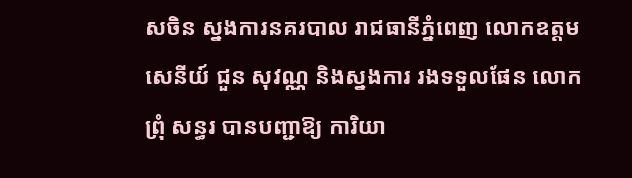សចិន ស្នងការនគរបាល រាជធានីភ្នំពេញ លោកឧត្ដមសេនីយ៍ ជួន សុវណ្ណ និងស្នងការ រងទទួលផែន លោក ព្រុំ សន្ធរ បានបញ្ជាឱ្យ ការិយា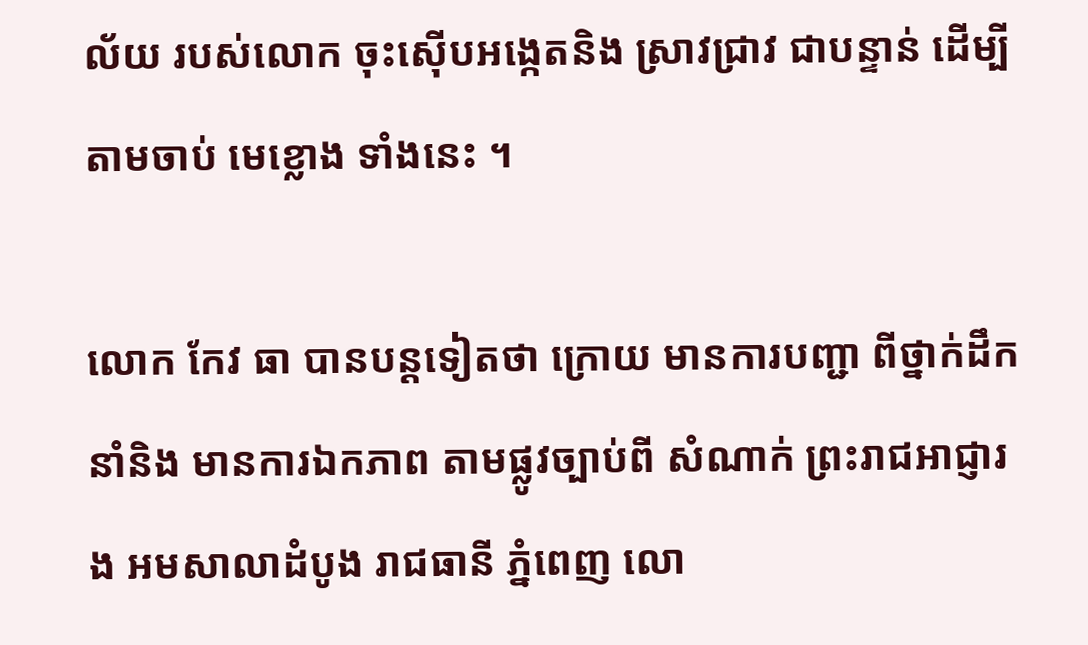ល័យ របស់លោក ចុះស៊ើបអង្កេតនិង ស្រាវជ្រាវ ជាបន្ទាន់ ដើម្បីតាមចាប់ មេខ្លោង ទាំងនេះ ។

លោក កែវ ធា បានបន្ដទៀតថា ក្រោយ មានការបញ្ជា ពីថ្នាក់ដឹកនាំនិង មានការឯកភាព តាមផ្លូវច្បាប់ពី សំណាក់ ព្រះរាជអាជ្ញារង អមសាលាដំបូង រាជធានី ភ្នំពេញ លោ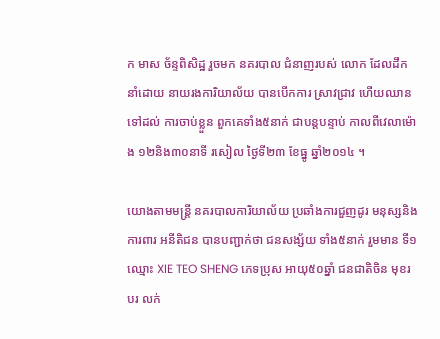ក មាស ច័ន្ទពិសិដ្ឋ រួចមក នគរបាល ជំនាញរបស់ លោក ដែលដឹកនាំដោយ នាយរងការិយាល័យ បានបើកការ ស្រាវជ្រាវ ហើយឈានទៅដល់ ការចាប់ខ្លួន ពួកគេទាំង៥នាក់ ជាបន្ដបន្ទាប់ កាលពីវេលាម៉ោង ១២និង៣០នាទី រសៀល ថ្ងៃទី២៣ ខែធ្នូ ឆ្នាំ២០១៤ ។

យោងតាមមន្ដ្រី នគរបាលការិយាល័យ ប្រឆាំងការជួញដូរ មនុស្សនិងការពារ អនីតិជន បានបញ្ជាក់ថា ជនសង្ស័យ ទាំង៥នាក់ រួមមាន ទី១ ឈ្មោះ XIE TEO SHENG ភេទប្រុស អាយុ៥០ឆ្នាំ ជនជាតិចិន មុខរបរ លក់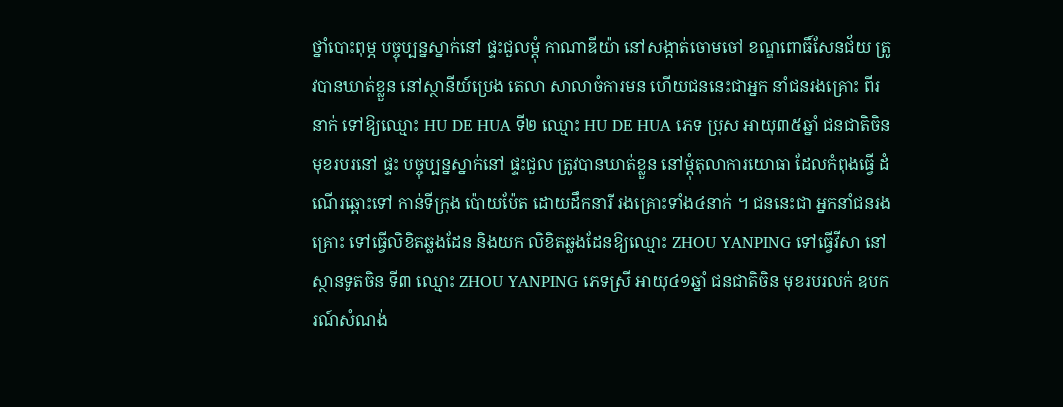ថ្នាំបោះពុម្ភ បច្ចុប្បន្នស្នាក់នៅ ផ្ទះជួលម្ដុំ កាណាឌីយ៉ា នៅសង្កាត់ចោមចៅ ខណ្ឌពោធិ៍សែនជ័យ ត្រូវបានឃាត់ខ្លួន នៅស្ថានីយ៍ប្រេង តេលា សាលាចំការមន ហើយជននេះជាអ្នក នាំជនរងគ្រោះ ពីរនាក់ ទៅឱ្យឈ្មោះ HU DE HUA ទី២ ឈ្មោះ HU DE HUA ភេទ ប្រុស អាយុ៣៥ឆ្នាំ ជនជាតិចិន មុខរបរនៅ ផ្ទះ បច្ចុប្បន្នស្នាក់នៅ ផ្ទះជួល ត្រូវបានឃាត់ខ្លួន នៅម្ដុំតុលាការយោធា ដែលកំពុងធ្វើ ដំណើរឆ្ពោះទៅ កាន់ទីក្រុង ប៉ោយប៉ែត ដោយដឹកនារី រងគ្រោះទាំង៤នាក់ ។ ជននេះជា អ្នកនាំជនរងគ្រោះ ទៅធ្វើលិខិតឆ្លងដែន និងយក លិខិតឆ្លងដែនឱ្យឈ្មោះ ZHOU YANPING ទៅធ្វើវីសា នៅស្ថានទូតចិន ទី៣ ឈ្មោះ ZHOU YANPING ភេទស្រី អាយុ៤១ឆ្នាំ ជនជាតិចិន មុខរបរលក់ ឧបករណ៍សំណង់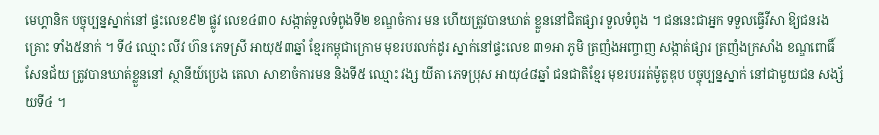មេហ្គានិក បច្ចុប្បន្នស្នាក់នៅ ផ្ទះលេខ៩២ ផ្លូវ លេខ៤៣០ សង្កាត់ទួលទំពូងទី២ ខណ្ឌចំការ មន ហើយត្រូវបានឃាត់ ខ្លួននៅជិតផ្សារ ទួលទំពូង ។ ជននេះជាអ្នក ទទួលធ្វើវីសា ឱ្យជនរងគ្រោះ ទាំង៥នាក់ ។ ទី៤ ឈ្មោះ លីវ ហ៊ន ភេទស្រី អាយុ៥៣ឆ្នាំ ខ្មែរកម្ពុជាក្រោម មុខរបរលក់ដូរ ស្នាក់នៅផ្ទះលេខ ៣១អា ភូមិ ត្រញំងអញ្ចាញ សង្កាត់ផ្សារ ត្រញំងក្រសាំង ខណ្ឌពោធិ៍សែនជ័យ ត្រូវបានឃាត់ខ្លួននៅ ស្ថានីយ៍ប្រេង តេលា សាខាចំការមន និងទី៥ ឈ្មោះ វង្ស យីតា ភេទប្រុស អាយុ៤៨ឆ្នាំ ជនជាតិខ្មែរ មុខរបររត់ម៉ូតូឌុប បច្ចុប្បន្នស្នាក់ នៅជាមួយជន សង្ស័យទី៤ ។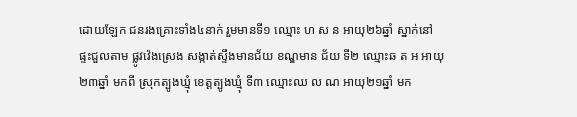ដោយឡែក ជនរងគ្រោះទាំង៤នាក់ រួមមានទី១ ឈ្មោះ ហ ស ន អាយុ២៦ឆ្នាំ ស្នាក់នៅផ្ទះជួលតាម ផ្លូវវ៉េងស្រេង សង្កាត់ស្ទឹងមានជ័យ ខណ្ឌមាន ជ័យ ទី២ ឈ្មោះឆ ត អ អាយុ២៣ឆ្នាំ មកពី ស្រុកត្បូងឃ្មុំ ខេត្ដត្បូងឃ្មុំ ទី៣ ឈ្មោះឈ ល ណ អាយុ២១ឆ្នាំ មក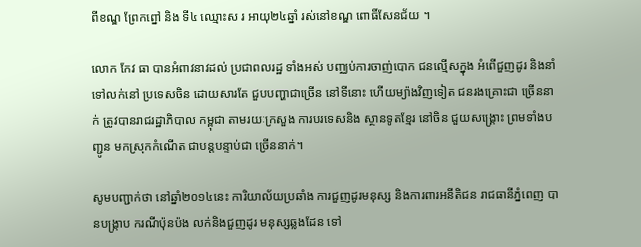ពីខណ្ឌ ព្រែកព្នៅ និង ទី៤ ឈ្មោះស រ អាយុ២៤ឆ្នាំ រស់នៅខណ្ឌ ពោធិ៍សែនជ័យ ។

លោក កែវ ធា បានអំពាវនាវដល់ ប្រជាពលរដ្ឋ ទាំងអស់ បញ្ឈប់ការចាញ់បោក ជនល្មើសក្នុង អំពើជួញដូរ និងនាំ ទៅលក់នៅ ប្រទេសចិន ដោយសារតែ ជួបបញ្ហាជាច្រើន នៅទីនោះ ហើយម្យ៉ាងវិញទៀត ជនរងគ្រោះជា ច្រើននាក់ ត្រូវបានរាជរដ្ឋាភិបាល កម្ពុជា តាមរយៈក្រសួង ការបរទេសនិង ស្ថានទូតខ្មែរ នៅចិន ជួយសង្គ្រោះ ព្រមទាំងបញ្ជូន មកស្រុកកំណើត ជាបន្ដបន្ទាប់ជា ច្រើននាក់។

សូមបញ្ជាក់ថា នៅឆ្នាំ២០១៤នេះ ការិយាល័យប្រឆាំង ការជួញដូរមនុស្ស និងការពារអនីតិជន រាជធានីភ្នំពេញ បានបង្ក្រាប ករណីប៉ុនប៉ង លក់និងជួញដូរ មនុស្សឆ្លងដែន ទៅ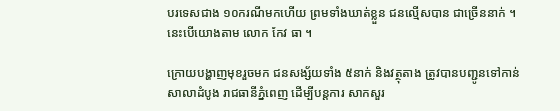បរទេសជាង ១០ករណីមកហើយ ព្រមទាំងឃាត់ខ្លួន ជនល្មើសបាន ជាច្រើននាក់ ។ នេះបើយោងតាម លោក កែវ ធា ។

ក្រោយបង្ហាញមុខរួចមក ជនសង្ស័យទាំង ៥នាក់ និងវត្ថុតាង ត្រូវបានបញ្ជូនទៅកាន់ សាលាដំបូង រាជធានីភ្នំពេញ ដើម្បីបន្ដការ សាកសួរ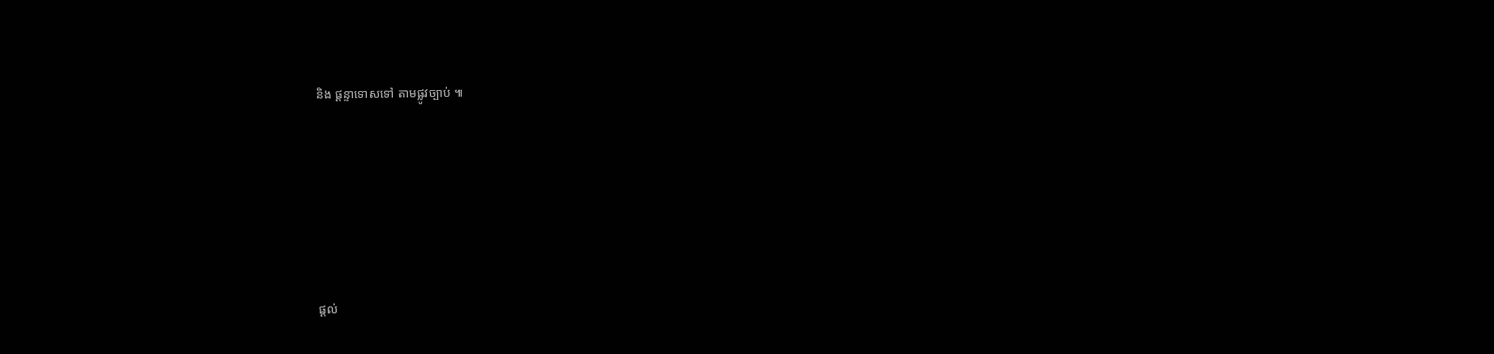និង ផ្ដន្ទាទោសទៅ តាមផ្លូវច្បាប់ ៕






ផ្តល់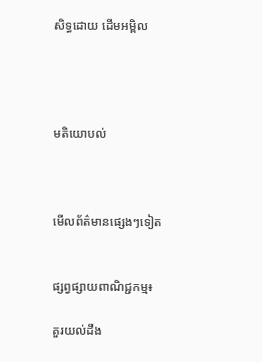សិទ្ធដោយ ដើមអម្ពិល




មតិយោបល់



មើលព័ត៌មានផ្សេងៗទៀត


ផ្សព្វផ្សាយពាណិជ្ជកម្ម៖

គួរយល់ដឹង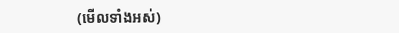(មើលទាំងអស់)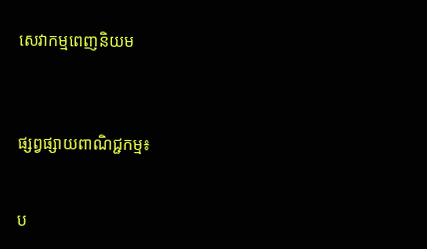សេវាកម្មពេញនិយម



ផ្សព្វផ្សាយពាណិជ្ជកម្ម៖


ប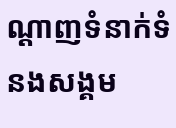ណ្តាញទំនាក់ទំនងសង្គម